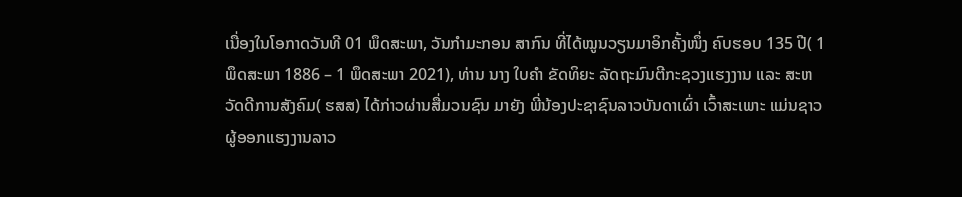ເນື່ອງໃນໂອກາດວັນທີ 01 ພຶດສະພາ, ວັນກໍາມະກອນ ສາກົນ ທີ່ໄດ້ໝູນວຽນມາອິກຄັ້ງໜຶ່ງ ຄົບຮອບ 135 ປີ( 1 ພຶດສະພາ 1886 – 1 ພຶດສະພາ 2021), ທ່ານ ນາງ ໃບຄຳ ຂັດທິຍະ ລັດຖະມົນຕີກະຊວງແຮງງານ ແລະ ສະຫວັດດີການສັງຄົມ( ຮສສ) ໄດ້ກ່າວຜ່ານສື່ມວນຊົນ ມາຍັງ ພີ່ນ້ອງປະຊາຊົນລາວບັນດາເຜົ່າ ເວົ້າສະເພາະ ແມ່ນຊາວຜູ້ອອກແຮງງານລາວ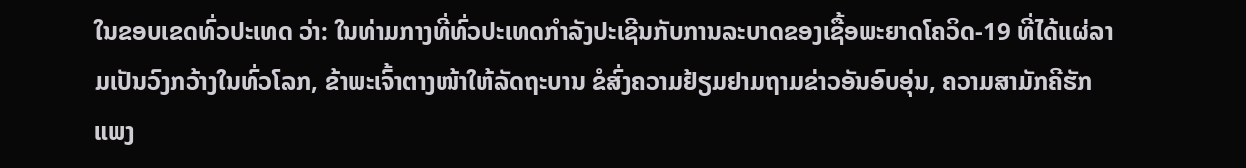ໃນຂອບເຂດທົ່ວປະເທດ ວ່າ: ໃນທ່າມກາງທີ່ທົ່ວປະເທດກຳລັງປະເຊີນກັບການລະບາດຂອງເຊື້ອພະຍາດໂຄວິດ-19 ທີ່ໄດ້ແຜ່ລາມເປັນວົງກວ້າງໃນທົ່ວໂລກ, ຂ້າພະເຈົ້າຕາງໜ້າໃຫ້ລັດຖະບານ ຂໍສົ່ງຄວາມຢ້ຽມຢາມຖາມຂ່າວອັນອົບອຸ່ນ, ຄວາມສາມັກຄີຮັກແພງ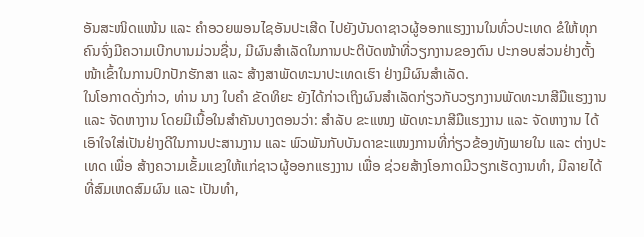ອັນສະໜິດແໜ້ນ ແລະ ຄໍາອວຍພອນໄຊອັນປະເສີດ ໄປຍັງບັນດາຊາວຜູ້ອອກແຮງງານໃນທົ່ວປະເທດ ຂໍໃຫ້ທຸກຄົນຈົ່ງມີຄວາມເບີກບານມ່ວນຊື່ນ, ມີຜົນສໍາເລັດໃນການປະຕິບັດໜ້າທີ່ວຽກງານຂອງຕົນ ປະກອບສ່ວນຢ່າງຕັ້ງໜ້າເຂົ້າໃນການປົກປັກຮັກສາ ແລະ ສ້າງສາພັດທະນາປະເທດເຮົາ ຢ່າງມີຜົນສຳເລັດ.
ໃນໂອກາດດັ່ງກ່າວ, ທ່ານ ນາງ ໃບຄຳ ຂັດທິຍະ ຍັງໄດ້ກ່າວເຖິງຜົນສໍາເລັດກ່ຽວກັບວຽກງານພັດທະນາສີມືແຮງງານ ແລະ ຈັດຫາງານ ໂດຍມີເນື້ອໃນສໍາຄັນບາງຕອນວ່າ: ສໍາລັບ ຂະແໜງ ພັດທະນາສີມືແຮງງານ ແລະ ຈັດຫາງານ ໄດ້ເອົາໃຈໃສ່ເປັນຢ່າງດີໃນການປະສານງານ ແລະ ພົວພັນກັບບັນດາຂະແໜງການທີ່ກ່ຽວຂ້ອງທັງພາຍໃນ ແລະ ຕ່າງປະເທດ ເພື່ອ ສ້າງຄວາມເຂັ້ມແຂງໃຫ້ແກ່ຊາວຜູ້ອອກແຮງງານ ເພື່ອ ຊ່ວຍສ້າງໂອກາດມີວຽກເຮັດງານທໍາ, ມີລາຍໄດ້ ທີ່ສົມເຫດສົມຜົນ ແລະ ເປັນທຳ,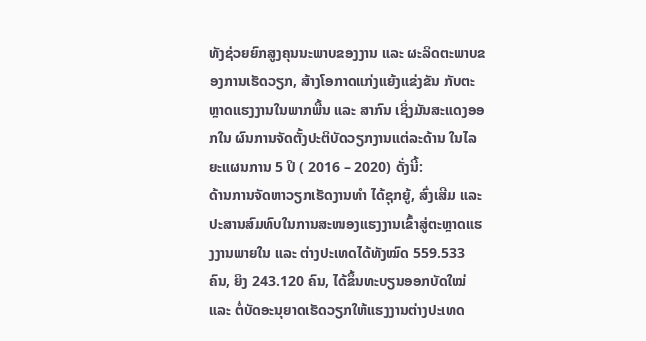ທັງຊ່ວຍຍົກສູງຄຸນນະພາບຂອງງານ ແລະ ຜະລິດຕະພາບຂອງການເຮັດວຽກ, ສ້າງໂອກາດແກ່ງແຍ້ງແຂ່ງຂັນ ກັບຕະຫຼາດແຮງງານໃນພາກພື້ນ ແລະ ສາກົນ ເຊິ່ງມັນສະແດງອອກໃນ ຜົນການຈັດຕັ້ງປະຕິບັດວຽກງານແຕ່ລະດ້ານ ໃນໄລຍະແຜນການ 5 ປິ ( 2016 – 2020) ດັ່ງນີ້:
ດ້ານການຈັດຫາວຽກເຮັດງານທຳ ໄດ້ຊຸກຍູ້, ສົ່ງເສີມ ແລະ ປະສານສົມທົບໃນການສະໜອງແຮງງານເຂົ້າສູ່ຕະຫຼາດແຮງງານພາຍໃນ ແລະ ຕ່າງປະເທດໄດ້ທັງໝົດ 559.533 ຄົນ, ຍິງ 243.120 ຄົນ, ໄດ້ຂຶ້ນທະບຽນອອກບັດໃໝ່ ແລະ ຕໍ່ບັດອະນຸຍາດເຮັດວຽກໃຫ້ແຮງງານຕ່າງປະເທດ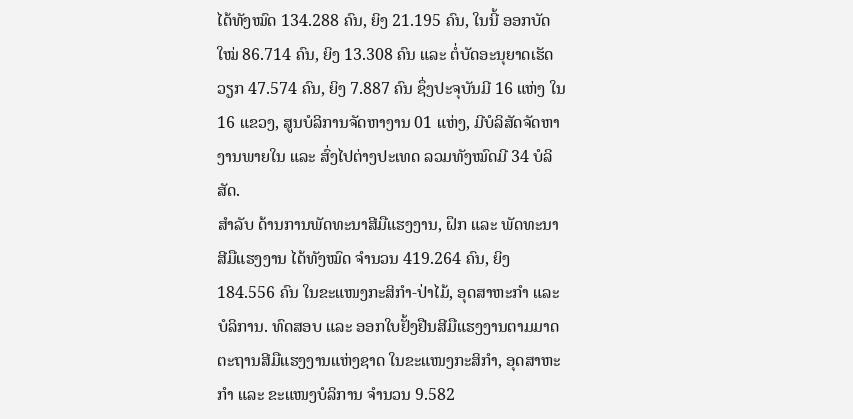ໄດ້ທັງໝົດ 134.288 ຄົນ, ຍິງ 21.195 ຄົນ, ໃນນີ້ ອອກບັດໃໝ່ 86.714 ຄົນ, ຍິງ 13.308 ຄົນ ແລະ ຕໍ່ບັດອະນຸຍາດເຮັດວຽກ 47.574 ຄົນ, ຍິງ 7.887 ຄົນ ຊຶ່ງປະຈຸບັນມີ 16 ແຫ່ງ ໃນ 16 ແຂວງ, ສູນບໍລິການຈັດຫາງານ 01 ແຫ່ງ, ມີບໍລິສັດຈັດຫາງານພາຍໃນ ແລະ ສົ່ງໄປຕ່າງປະເທດ ລວມທັງໝົດມີ 34 ບໍລິສັດ.
ສໍາລັບ ດ້ານການພັດທະນາສີມືແຮງງານ, ຝຶກ ແລະ ພັດທະນາສີມືແຮງງານ ໄດ້ທັງໝົດ ຈໍານວນ 419.264 ຄົນ, ຍິງ 184.556 ຄົນ ໃນຂະແໜງກະສິກໍາ-ປ່າໄມ້, ອຸດສາຫະກໍາ ແລະ ບໍລິການ. ທົດສອບ ແລະ ອອກໃບຢັ້ງຢືນສີມືແຮງງານຕາມມາດຕະຖານສີມືແຮງງານແຫ່ງຊາດ ໃນຂະແໜງກະສິກໍາ, ອຸດສາຫະກໍາ ແລະ ຂະແໜງບໍລິການ ຈໍານວນ 9.582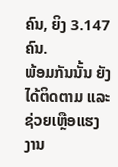ຄົນ, ຍິງ 3.147 ຄົນ.
ພ້ອມກັນນັ້ນ ຍັງໄດ້ຕິດຕາມ ແລະ ຊ່ວຍເຫຼືອແຮງງານ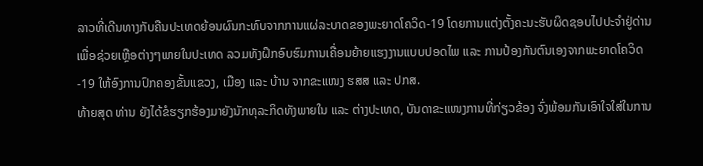ລາວທີ່ເດີນທາງກັບຄືນປະເທດຍ້ອນຜົນກະທົບຈາກການແຜ່ລະບາດຂອງພະຍາດໂຄວິດ-19 ໂດຍການແຕ່ງຕັ້ງຄະນະຮັບຜິດຊອບໄປປະຈໍາຢູ່ດ່ານເພື່ອຊ່ວຍເຫຼືອຕ່າງໆພາຍໃນປະເທດ ລວມທັງຝຶກອົບຮົມການເຄື່ອນຍ້າຍແຮງງານແບບປອດໄພ ແລະ ການປ້ອງກັນຕົນເອງຈາກພະຍາດໂຄວິດ-19 ໃຫ້ອົງການປົກຄອງຂັ້ນແຂວງ, ເມືອງ ແລະ ບ້ານ ຈາກຂະແໜງ ຮສສ ແລະ ປກສ.
ທ້າຍສຸດ ທ່ານ ຍັງໄດ້ຂໍຮຽກຮ້ອງມາຍັງນັກທຸລະກິດທັງພາຍໃນ ແລະ ຕ່າງປະເທດ, ບັນດາຂະແໜງການທີ່ກ່ຽວຂ້ອງ ຈົ່ງພ້ອມກັນເອົາໃຈໃສ່ໃນການ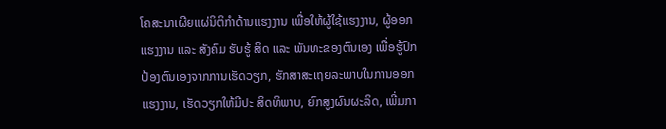ໂຄສະນາເຜີຍແຜ່ນິຕິກຳດ້ານແຮງງານ ເພື່ອໃຫ້ຜູ້ໃຊ້ແຮງງານ, ຜູ້ອອກແຮງງານ ແລະ ສັງຄົມ ຮັບຮູ້ ສິດ ແລະ ພັນທະຂອງຕົນເອງ ເພື່ອຮູ້ປົກປ້ອງຕົນເອງຈາກການເຮັດວຽກ, ຮັກສາສະເຖຍລະພາບໃນການອອກແຮງງານ, ເຮັດວຽກໃຫ້ມີປະ ສິດທິພາບ, ຍົກສູງຜົນຜະລິດ, ເພີ່ມກາ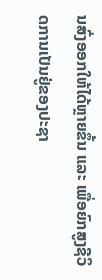ນສົ່ງອອກໃຫ້ໄດ້ຫຼາຍຂຶ້ນ ແລະ ເພື່ອຍົກສູງຊີວິດການເປັນຢູ່ຂອງປະຊາ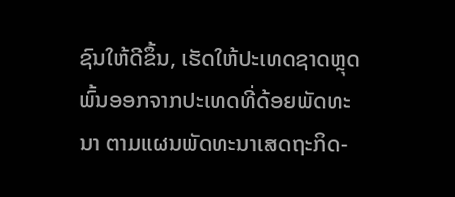ຊົນໃຫ້ດີຂຶ້ນ, ເຮັດໃຫ້ປະເທດຊາດຫຼຸດພົ້ນອອກຈາກປະເທດທີ່ດ້ອຍພັດທະນາ ຕາມແຜນພັດທະນາເສດຖະກິດ-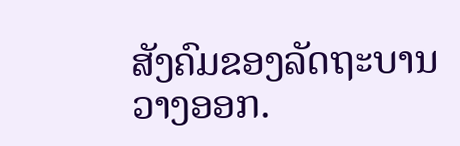ສັງຄົມຂອງລັດຖະບານວາງອອກ.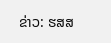ຂ່າວ: ຮສສ